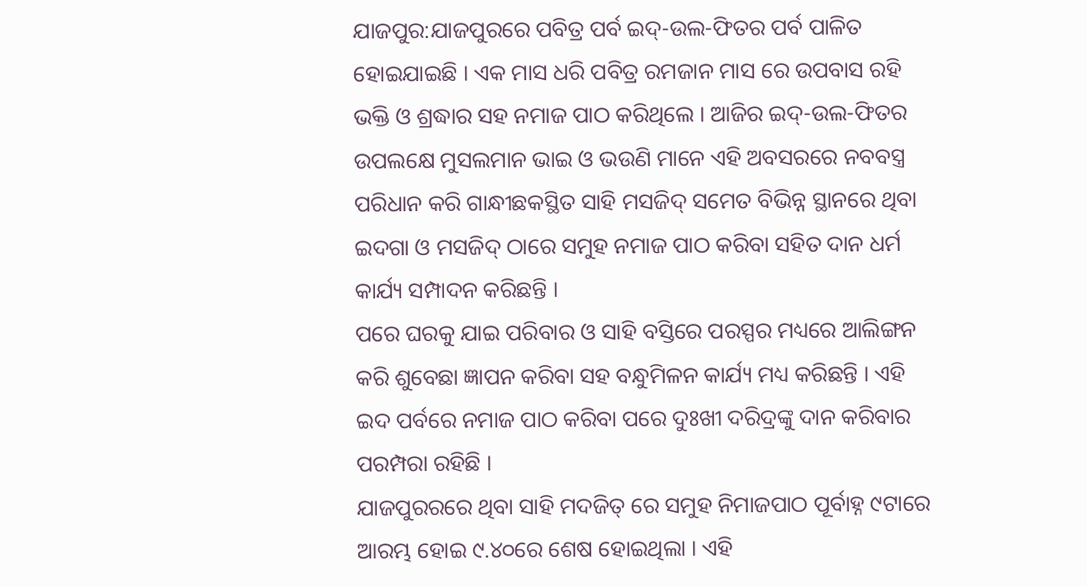ଯାଜପୁର:ଯାଜପୁରରେ ପବିତ୍ର ପର୍ବ ଇଦ୍-ଉଲ-ଫିତର ପର୍ବ ପାଳିତ ହୋଇଯାଇଛି । ଏକ ମାସ ଧରି ପବିତ୍ର ରମଜାନ ମାସ ରେ ଉପବାସ ରହି ଭକ୍ତି ଓ ଶ୍ରଦ୍ଧାର ସହ ନମାଜ ପାଠ କରିଥିଲେ । ଆଜିର ଇଦ୍-ଉଲ-ଫିତର ଉପଲକ୍ଷେ ମୁସଲମାନ ଭାଇ ଓ ଭଉଣି ମାନେ ଏହି ଅବସରରେ ନବବସ୍ତ୍ର ପରିଧାନ କରି ଗାନ୍ଧୀଛକସ୍ଥିତ ସାହି ମସଜିଦ୍ ସମେତ ବିଭିନ୍ନ ସ୍ଥାନରେ ଥିବା ଇଦଗା ଓ ମସଜିଦ୍ ଠାରେ ସମୁହ ନମାଜ ପାଠ କରିବା ସହିତ ଦାନ ଧର୍ମ କାର୍ଯ୍ୟ ସମ୍ପାଦନ କରିଛନ୍ତି ।
ପରେ ଘରକୁ ଯାଇ ପରିବାର ଓ ସାହି ବସ୍ତିରେ ପରସ୍ପର ମଧ୍ୟରେ ଆଲିଙ୍ଗନ କରି ଶୁବେଛା ଜ୍ଞାପନ କରିବା ସହ ବନ୍ଧୁମିଳନ କାର୍ଯ୍ୟ ମଧ୍ୟ କରିଛନ୍ତି । ଏହି ଇଦ ପର୍ବରେ ନମାଜ ପାଠ କରିବା ପରେ ଦୁଃଖୀ ଦରିଦ୍ରଙ୍କୁ ଦାନ କରିବାର ପରମ୍ପରା ରହିଛି ।
ଯାଜପୁରରରେ ଥିବା ସାହି ମଦଜିତ୍ ରେ ସମୁହ ନିମାଜପାଠ ପୂର୍ବାହ୍ନ ୯ଟାରେ ଆରମ୍ଭ ହୋଇ ୯.୪୦ରେ ଶେଷ ହୋଇଥିଲା । ଏହି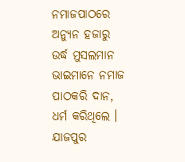ନମାଜପାଠରେ ଅନ୍ୟୁନ ହଜାରୁ ଉର୍ଦ୍ଧ ମୁସଲମାନ ଭାଇମାନେ ନମାଜ ପାଠକରି ଦାନ, ଧର୍ମ କରିଥିଲେ । ଯାଜପୁର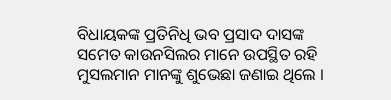ବିଧାୟକଙ୍କ ପ୍ରତିନିଧି ଭବ ପ୍ରସାଦ ଦାସଙ୍କ ସମେତ କାଉନସିଲର ମାନେ ଉପସ୍ଥିତ ରହି ମୁସଲମାନ ମାନଙ୍କୁ ଶୁଭେଛା ଜଣାଇ ଥିଲେ ।